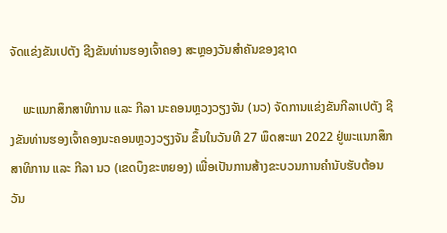ຈັດແຂ່ງຂັນເປຕັງ ຊີງຂັນທ່ານຮອງເຈົ້າຄອງ ສະຫຼອງວັນສໍາຄັນຂອງຊາດ

    ພະແນກສຶກສາທິການ ແລະ ກີລາ ນະຄອນຫຼວງວຽງຈັນ (ນວ) ຈັດການແຂ່ງຂັນກີລາເປຕັງ ຊີງຂັນທ່ານຮອງເຈົ້າຄອງນະຄອນຫຼວງວຽງຈັນ ຂຶ້ນໃນວັນທີ 27 ພຶດສະພາ 2022 ຢູ່ພະແນກສຶກສາທິການ ແລະ ກີລາ ນວ (ເຂດບຶງຂະຫຍອງ) ເພື່ອເປັນການສ້າງຂະບວນການຄໍານັບຮັບຕ້ອນວັນ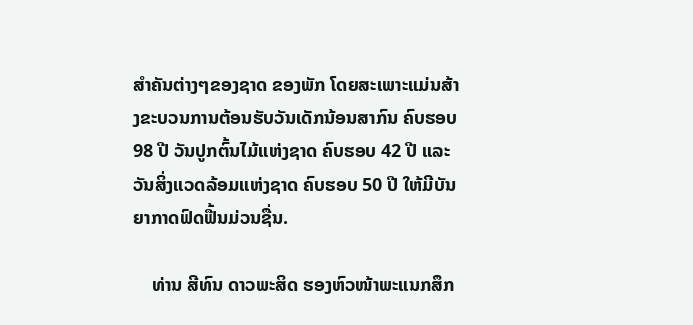ສໍາຄັນຕ່າງໆຂອງຊາດ ຂອງພັກ ໂດຍສະເພາະແມ່ນສ້າງຂະບວນການຕ້ອນຮັບວັນເດັກນ້ອນສາກົນ ຄົບຮອບ 98 ປີ ວັນປູກຕົ້ນໄມ້ແຫ່ງຊາດ ຄົບຮອບ 42 ປີ ແລະ ວັນສິ່ງແວດລ້ອມແຫ່ງຊາດ ຄົບຮອບ 50 ປີ ໃຫ້ມີບັນຍາກາດຟົດຟື້ນມ່ວນຊື່ນ.

    ທ່ານ ສີທົນ ດາວພະສິດ ຮອງຫົວໜ້າພະແນກສຶກ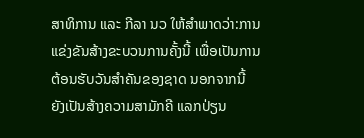ສາທິການ ແລະ ກີລາ ນວ ໃຫ້ສໍາພາດວ່າ:ການແຂ່ງຂັນສ້າງຂະບວນການຄັ້ງນີ້ ເພື່ອເປັນການຕ້ອນຮັບວັນສໍາຄັນຂອງຊາດ ນອກຈາກນີ້ ຍັງເປັນສ້າງຄວາມສາມັກຄີ ແລກປ່ຽນ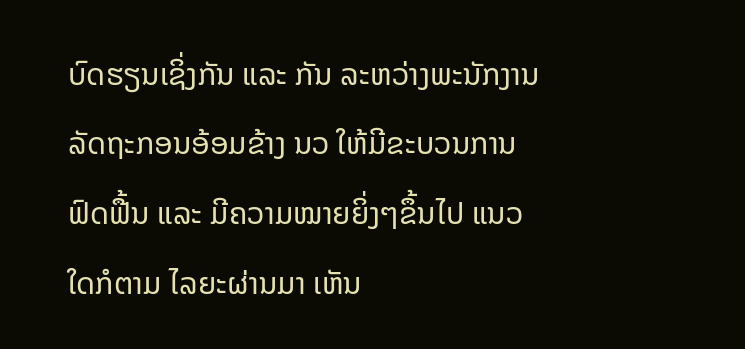ບົດຮຽນເຊິ່ງກັນ ແລະ ກັນ ລະຫວ່າງພະນັກງານລັດຖະກອນອ້ອມຂ້າງ ນວ ໃຫ້ມີຂະບວນການຟົດຟື້ນ ແລະ ມີຄວາມໝາຍຍິ່ງໆຂຶ້ນໄປ ແນວໃດກໍຕາມ ໄລຍະຜ່ານມາ ເຫັນ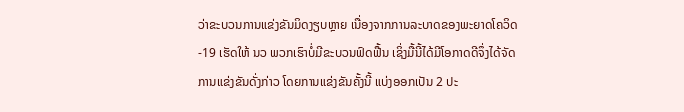ວ່າຂະບວນການແຂ່ງຂັນມິດງຽບຫຼາຍ ເນື່ອງຈາກການລະບາດຂອງພະຍາດໂຄວິດ-19 ເຮັດໃຫ້ ນວ ພວກເຮົາບໍ່ມີຂະບວນຟົດຟື້ນ ເຊິ່ງມື້ນີ້ໄດ້ມີໂອກາດດີຈຶ່ງໄດ້ຈັດການແຂ່ງຂັນດັ່ງກ່າວ ໂດຍການແຂ່ງຂັນຄັ້ງນີ້ ແບ່ງອອກເປັນ 2 ປະ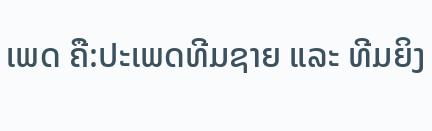ເພດ ຄື:ປະເພດທີມຊາຍ ແລະ ທີມຍິງ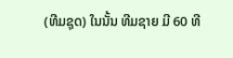(ທີມຊຸດ) ໃນນັ້ນ ທີມຊາຍ ມີ 60 ທີ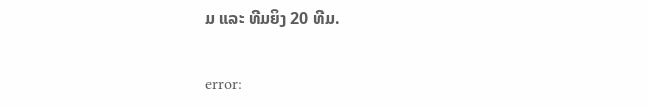ມ ແລະ ທີມຍິງ 20 ທີມ.

error: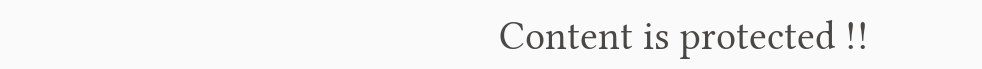Content is protected !!